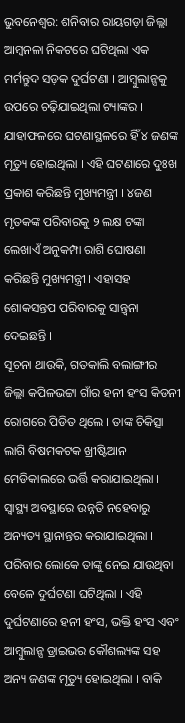ଭୁବନେଶ୍ୱର: ଶନିବାର ରାୟଗଡ଼ା ଜିଲ୍ଲା ଆମ୍ବନଳା ନିକଟରେ ଘଟିଥିଲା ଏକ ମର୍ମନ୍ତୁଦ ସଡ଼କ ଦୁର୍ଘଟଣା । ଆମ୍ବୁଲାନ୍ସକୁ ଉପରେ ଚଢ଼ିଯାଇଥିଲା ଟ୍ୟାଙ୍କର । ଯାହାଫଳରେ ଘଟଣାସ୍ଥଳରେ ହିଁ ୪ ଜଣଙ୍କ ମୃତ୍ୟୁ ହୋଇଥିଲା । ଏହି ଘଟଣାରେ ଦୁଃଖ ପ୍ରକାଶ କରିଛନ୍ତି ମୁଖ୍ୟମନ୍ତ୍ରୀ । ୪ଜଣ ମୃତକଙ୍କ ପରିବାରକୁ ୨ ଲକ୍ଷ ଟଙ୍କା ଲେଖାଏଁ ଅନୁକମ୍ପା ରାଶି ଘୋଷଣା କରିଛନ୍ତି ମୁଖ୍ୟମନ୍ତ୍ରୀ । ଏହାସହ ଶୋକସନ୍ତପ ପରିବାରକୁ ସାନ୍ତ୍ୱନା ଦେଇଛନ୍ତି ।
ସୂଚନା ଥାଉକି, ଗତକାଲି ବଲାଙ୍ଗୀର ଜିଲ୍ଲା କପିଳଭଟ୍ଟା ଗାଁର ହନୀ ହଂସ କିଡନୀ ରୋଗରେ ପିଡିତ ଥିଲେ । ତାଙ୍କ ଚିକିତ୍ସା ଲାଗି ବିଷମକଟକ ଖ୍ରୀଷ୍ଟିଆନ ମେଡିକାଲରେ ଭର୍ତ୍ତି କରାଯାଇଥିଲା । ସ୍ୱାସ୍ଥ୍ୟ ଅବସ୍ଥାରେ ଉନ୍ନତି ନହେବାରୁ ଅନ୍ୟତ୍ୟ ସ୍ଥାନାନ୍ତର କରାଯାଇଥିଲା । ପରିବାର ଲୋକେ ତାଙ୍କୁ ନେଇ ଯାଉଥିବା ବେଳେ ଦୁର୍ଘଟଣା ଘଟିଥିଲା । ଏହି ଦୁର୍ଘଟଣାରେ ହନୀ ହଂସ, ଭକ୍ତି ହଂସ ଏବଂ ଆମ୍ବୁଲାନ୍ସ ଡ୍ରାଇଭର କୌଶଲ୍ୟଙ୍କ ସହ ଅନ୍ୟ ଜଣଙ୍କ ମୃତ୍ୟୁ ହୋଇଥିଲା । ବାକି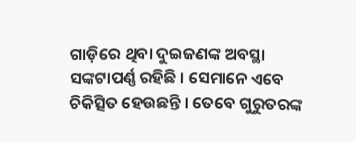ଗାଡ଼ିରେ ଥିବା ଦୁଇଜଣଙ୍କ ଅବସ୍ଥା ସଙ୍କଟାପର୍ଣ୍ଣ ରହିଛି । ସେମାନେ ଏବେ ଚିକିତ୍ସିତ ହେଉଛନ୍ତି । ତେବେ ଗୁରୁତରଙ୍କ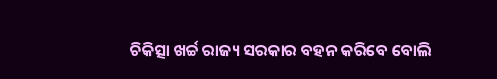ଚିକିତ୍ସା ଖର୍ଚ୍ଚ ରାଜ୍ୟ ସରକାର ବହନ କରିବେ ବୋଲି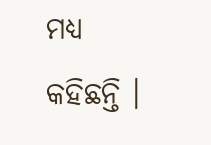ମଧ୍ୟ କହିଛନ୍ତି ।